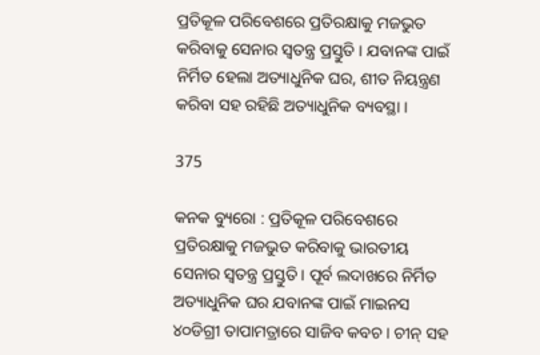ପ୍ରତିକୂଳ ପରିବେଶରେ ପ୍ରତିରକ୍ଷାକୁ ମଜଭୁତ କରିବାକୁ ସେନାର ସ୍ୱତନ୍ତ୍ର ପ୍ରସ୍ତୁତି । ଯବାନଙ୍କ ପାଇଁ ନିର୍ମିତ ହେଲା ଅତ୍ୟାଧୁନିକ ଘର, ଶୀତ ନିୟନ୍ତ୍ରଣ କରିବା ସହ ରହିଛି ଅତ୍ୟାଧୁନିକ ବ୍ୟବସ୍ଥା ।

375

କନକ ବ୍ୟୁରୋ : ପ୍ରତିକୂଳ ପରିବେଶରେ ପ୍ରତିରକ୍ଷାକୁ ମଜଭୁତ କରିବାକୁ ଭାରତୀୟ ସେନାର ସ୍ୱତନ୍ତ୍ର ପ୍ରସ୍ତୁତି । ପୂର୍ବ ଲଦାଖରେ ନିର୍ମିତ ଅତ୍ୟାଧୁନିକ ଘର ଯବାନଙ୍କ ପାଇଁ ମାଇନସ ୪୦ଡିଗ୍ରୀ ତାପାମତ୍ରାରେ ସାଜିବ କବଚ । ଚୀନ୍ ସହ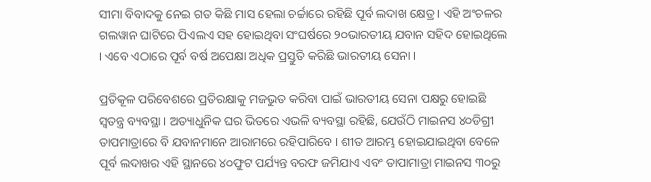ସୀମା ବିବାଦକୁ ନେଇ ଗତ କିଛି ମାସ ହେଲା ଚର୍ଚ୍ଚାରେ ରହିଛି ପୂର୍ବ ଲଦାଖ କ୍ଷେତ୍ର । ଏହି ଅଂଚଳର ଗଲୱାନ ଘାଟିରେ ପିଏଲଏ ସହ ହୋଇଥିବା ସଂଘର୍ଷରେ ୨୦ଭାରତୀୟ ଯବାନ ସହିଦ ହୋଇଥିଲେ । ଏବେ ଏଠାରେ ପୂର୍ବ ବର୍ଷ ଅପେକ୍ଷା ଅଧିକ ପ୍ରସ୍ତୁତି କରିଛି ଭାରତୀୟ ସେନା ।

ପ୍ରତିକୂଳ ପରିବେଶରେ ପ୍ରତିରକ୍ଷାକୁ ମଜଭୁତ କରିବା ପାଇଁ ଭାରତୀୟ ସେନା ପକ୍ଷରୁ ହୋଇଛି ସ୍ୱତନ୍ତ୍ର ବ୍ୟବସ୍ଥା । ଅତ୍ୟାଧୁନିକ ଘର ଭିତରେ ଏଭଳି ବ୍ୟବସ୍ଥା ରହିଛି, ଯେଉଁଠି ମାଇନସ ୪୦ଡିଗ୍ରୀ ତାପମାତ୍ରାରେ ବି ଯବାନମାନେ ଆରାମରେ ରହିପାରିବେ । ଶୀତ ଆରମ୍ଭ ହୋଇଯାଇଥିବା ବେଳେ ପୂର୍ବ ଲଦାଖର ଏହି ସ୍ଥାନରେ ୪୦ଫୁଟ ପର୍ଯ୍ୟନ୍ତ ବରଫ ଜମିଯାଏ ଏବଂ ତାପାମାତ୍ରା ମାଇନସ ୩୦ରୁ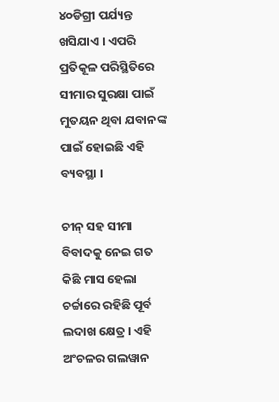୪୦ଡିଗ୍ରୀ ପର୍ଯ୍ୟନ୍ତ ଖସିଯାଏ । ଏପରି ପ୍ରତିକୂଳ ପରିସ୍ଥିତିରେ ସୀମାର ସୁରକ୍ଷା ପାଇଁ ମୁତୟନ ଥିବା ଯବାନଙ୍କ ପାଇଁ ହୋଇଛି ଏହି ବ୍ୟବସ୍ଥା ।

ଚୀନ୍ ସହ ସୀମା ବିବାଦକୁ ନେଇ ଗତ କିଛି ମାସ ହେଲା ଚର୍ଚ୍ଚାରେ ରହିଛି ପୂର୍ବ ଲଦାଖ କ୍ଷେତ୍ର । ଏହି ଅଂଚଳର ଗଲୱାନ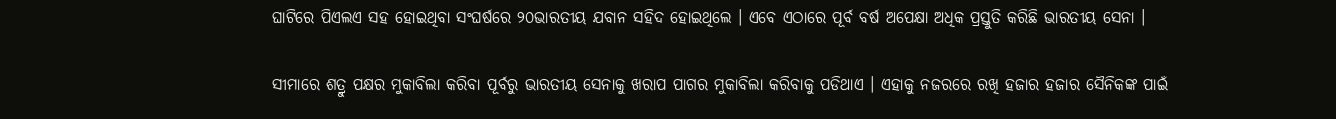ଘାଟିରେ ପିଏଲଏ ସହ ହୋଇଥିବା ସଂଘର୍ଷରେ ୨୦ଭାରତୀୟ ଯବାନ ସହିଦ ହୋଇଥିଲେ । ଏବେ ଏଠାରେ ପୂର୍ବ ବର୍ଷ ଅପେକ୍ଷା ଅଧିକ ପ୍ରସ୍ତୁତି କରିଛି ଭାରତୀୟ ସେନା ।

ସୀମାରେ ଶତ୍ରୁ ପକ୍ଷର ମୁକାବିଲା କରିବା ପୂର୍ବରୁ ଭାରତୀୟ ସେନାକୁ ଖରାପ ପାଗର ମୁକାବିଲା କରିବାକୁ ପଡିଥାଏ । ଏହାକୁ ନଜରରେ ରଖି ହଜାର ହଜାର ସୈନିକଙ୍କ ପାଇଁ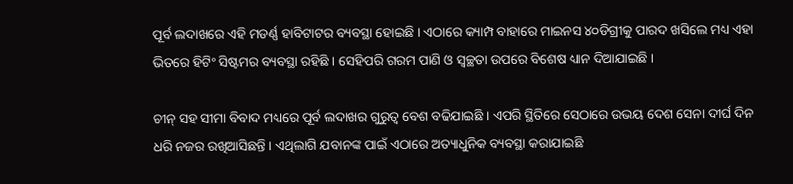ପୂର୍ବ ଲଦାଖରେ ଏହି ମଡର୍ଣ୍ଣ ହାବିଟାଟର ବ୍ୟବସ୍ଥା ହୋଇଛି । ଏଠାରେ କ୍ୟାମ୍ପ ବାହାରେ ମାଇନସ ୪୦ଡିଗ୍ରୀକୁ ପାରଦ ଖସିଲେ ମଧ୍ୟ ଏହା ଭିତରେ ହିଟିଂ ସିଷ୍ଟମର ବ୍ୟବସ୍ଥା ରହିଛି । ସେହିପରି ଗରମ ପାଣି ଓ ସ୍ୱଚ୍ଛତା ଉପରେ ବିଶେଷ ଧ୍ୟାନ ଦିଆଯାଇଛି ।

ଚୀନ୍ ସହ ସୀମା ବିବାଦ ମଧ୍ୟରେ ପୂର୍ବ ଲଦାଖର ଗୁରୁତ୍ୱ ବେଶ ବଢିଯାଇଛି । ଏପରି ସ୍ଥିତିରେ ସେଠାରେ ଉଭୟ ଦେଶ ସେନା ଦୀର୍ଘ ଦିନ ଧରି ନଜର ରଖିଆସିଛନ୍ତି । ଏଥିଲାଗି ଯବାନଙ୍କ ପାଇଁ ଏଠାରେ ଅତ୍ୟାଧୁନିକ ବ୍ୟବସ୍ଥା କରାଯାଇଛି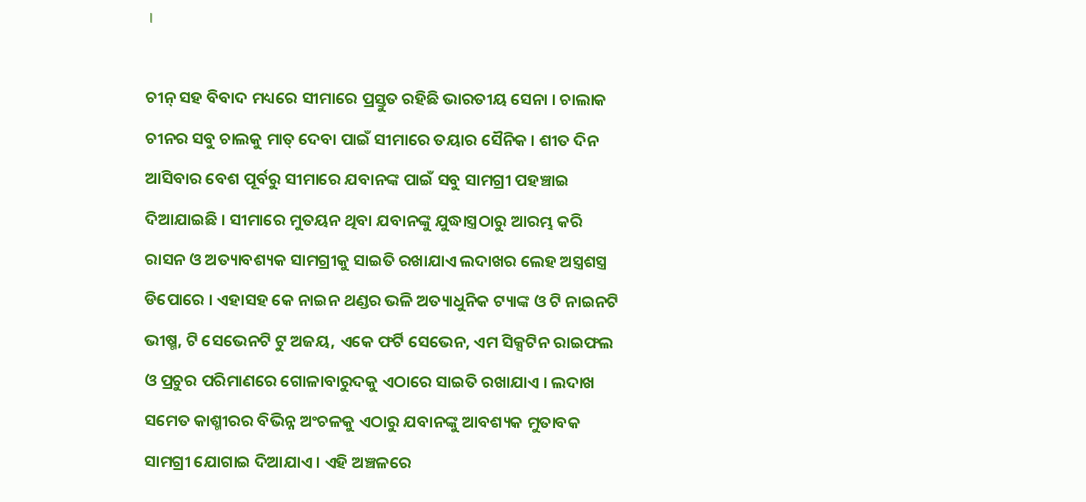।

ଚୀନ୍ ସହ ବିବାଦ ମଧ୍ୟରେ ସୀମାରେ ପ୍ରସ୍ତୁତ ରହିଛି ଭାରତୀୟ ସେନା । ଚାଲାକ ଚୀନର ସବୁ ଚାଲକୁ ମାତ୍ ଦେବା ପାଇଁ ସୀମାରେ ତୟାର ସୈନିକ । ଶୀତ ଦିନ ଆସିବାର ବେଶ ପୂର୍ବରୁ ସୀମାରେ ଯବାନଙ୍କ ପାଇଁ ସବୁ ସାମଗ୍ରୀ ପହଞ୍ଚାଇ ଦିଆଯାଇଛି । ସୀମାରେ ମୁତୟନ ଥିବା ଯବାନଙ୍କୁ ଯୁଦ୍ଧାସ୍ତ୍ରଠାରୁ ଆରମ୍ଭ କରି ରାସନ ଓ ଅତ୍ୟାବଶ୍ୟକ ସାମଗ୍ରୀକୁ ସାଇତି ରଖାଯାଏ ଲଦାଖର ଲେହ ଅସ୍ତ୍ରଶସ୍ତ୍ର ଡିପୋରେ । ଏହାସହ କେ ନାଇନ ଥଣ୍ଡର ଭଳି ଅତ୍ୟାଧୁନିକ ଟ୍ୟାଙ୍କ ଓ ଟି ନାଇନଟି ଭୀଷ୍ମ, ଟି ସେଭେନଟି ଟୁ ଅଜୟ, ଏକେ ଫର୍ଟି ସେଭେନ, ଏମ ସିକ୍ସଟିନ ରାଇଫଲ ଓ ପ୍ରଚୁର ପରିମାଣରେ ଗୋଳାବାରୁଦକୁ ଏଠାରେ ସାଇତି ରଖାଯାଏ । ଲଦାଖ ସମେତ କାଶ୍ମୀରର ବିଭିନ୍ନ ଅଂଚଳକୁ ଏଠାରୁ ଯବାନଙ୍କୁ ଆବଶ୍ୟକ ମୁତାବକ ସାମଗ୍ରୀ ଯୋଗାଇ ଦିଆଯାଏ । ଏହି ଅଞ୍ଚଳରେ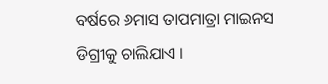ବର୍ଷରେ ୬ମାସ ତାପମାତ୍ରା ମାଇନସ ଡିଗ୍ରୀକୁ ଚାଲିଯାଏ ।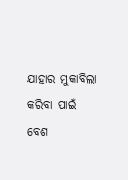ଯାହାର ମୁକାବିଲା କରିବା ପାଇଁ ବେଶ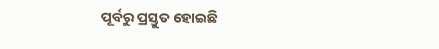ପୂର୍ବରୁ ପ୍ରସ୍ତୁତ ହୋଇଛି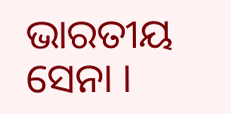ଭାରତୀୟ ସେନା ।